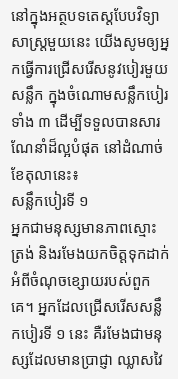នៅក្នុងអត្ថបទតេស្តបែបវិទ្យាសាស្រ្តមួយនេះ យើងសូមឲ្យអ្នកធ្វើការជ្រើសរើសនូវបៀរមួយសន្លឹក ក្នុងចំណោមសន្លឹកបៀរទាំង ៣ ដើម្បីទទួលបានសារណែនាំដ៏ល្អបំផុត នៅដំណាច់ខែតុលានេះ៖
សន្លឹកបៀរទី ១
អ្នកជាមនុស្សមានភាពស្មោះត្រង់ និងរមែងយកចិត្តទុកដាក់អំពីចំណុចខ្សោយរបស់ពួកគេ។ អ្នកដែលជ្រើសរើសសន្លឹកបៀរទី ១ នេះ គឺរមែងជាមនុស្សដែលមានប្រាជ្ញា ឈ្លាសវៃ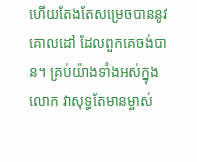ហើយតែងតែសម្រេចបាននូវគោលដៅ ដែលពួកគេចង់បាន។ គ្រប់យ៉ាងទាំងអស់ក្នុងលោក វាសុទ្ធតែមានម្ចាស់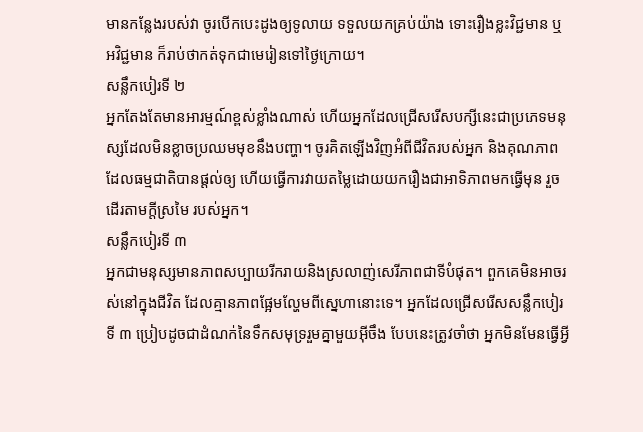មានកន្លែងរបស់វា ចូរបើកបេះដូងឲ្យទូលាយ ទទួលយកគ្រប់យ៉ាង ទោះរឿងខ្លះវិជ្ជមាន ឬអវិជ្ជមាន ក៏រាប់ថាកត់ទុកជាមេរៀនទៅថ្ងៃក្រោយ។
សន្លឹកបៀរទី ២
អ្នកតែងតែមានអារម្មណ៍ខ្ពស់ខ្លាំងណាស់ ហើយអ្នកដែលជ្រើសរើសបក្សីនេះជាប្រភេទមនុស្សដែលមិនខ្លាចប្រឈមមុខនឹងបញ្ហា។ ចូរគិតឡើងវិញអំពីជីវិតរបស់អ្នក និងគុណភាពដែលធម្មជាតិបានផ្តល់ឲ្យ ហើយធ្វើការវាយតម្លៃដោយយករឿងជាអាទិភាពមកធ្វើមុន រួចដើរតាមក្តីស្រមៃ របស់អ្នក។
សន្លឹកបៀរទី ៣
អ្នកជាមនុស្សមានភាពសប្បាយរីករាយនិងស្រលាញ់សេរីភាពជាទីបំផុត។ ពួកគេមិនអាចរស់នៅក្នុងជីវិត ដែលគ្មានភាពផ្អែមល្ហែមពីស្នេហានោះទេ។ អ្នកដែលជ្រើសរើសសន្លឹកបៀរទី ៣ ប្រៀបដូចជាដំណក់នៃទឹកសមុទ្ររួមគ្នាមួយអ៊ីចឹង បែបនេះត្រូវចាំថា អ្នកមិនមែនធ្វើអ្វី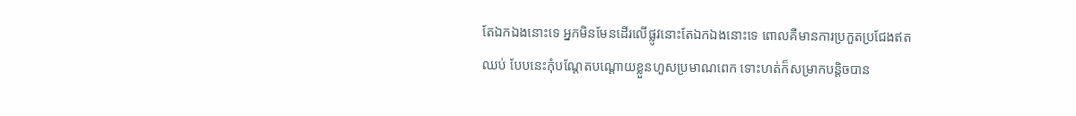តែឯកឯងនោះទេ អ្នកមិនមែនដើរលើផ្លូវនោះតែឯកឯងនោះទេ ពោលគឺមានការប្រកួតប្រជែងឥតឈប់ បែបនេះកុំបណ្តែតបណ្តោយខ្លួនហួសប្រមាណពេក ទោះហត់ក៏សម្រាកបន្តិចបាន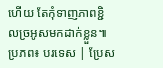ហើយ តែកុំទាញភាពខ្ជិលច្រអូសមកដាក់ខ្លួន៕
ប្រភព៖ បរទេស | ប្រែស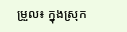ម្រួល៖ ក្នុងស្រុក